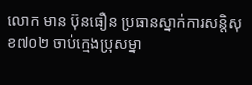លោក មាន ប៊ុនធឿន ប្រធានស្នាក់ការសន្តិសុខ៧០២ ចាប់ក្មេងប្រុសម្នា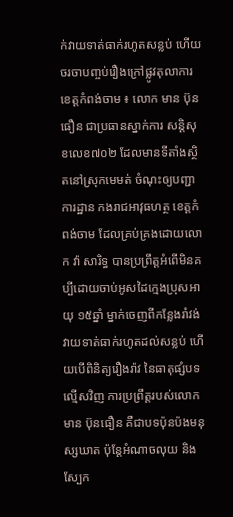ក់វាយទាត់ធាក់រហូតសន្លប់ ហើយចរចាបញ្ចប់រឿងក្រៅផ្លូវតុលាការ
ខេត្តកំពង់ចាម ៖ លោក មាន ប៊ុនធឿន ជាប្រធានស្នាក់ការ សន្តិសុខលេខ៧០២ ដែលមានទីតាំងស្ថិតនៅស្រុកមេមត់ ចំណុះឲ្យបញ្ជាការដ្ឋាន កងរាជអាវុធហត្ថ ខេត្តកំពង់ចាម ដែលគ្រប់គ្រងដោយលោក វ៉ា សារិទ្ធ បានប្រព្រឹត្តអំពើមិនគប្បីដោយចាប់អូសដៃក្មេងប្រុសអាយុ ១៥ឆ្នាំ ម្នាក់ចេញពីកន្លែងរាំវង់ វាយទាត់ធាក់រហូតដល់សន្លប់ ហើយបើពិនិត្យរឿងរ៉ាវ នៃធាតុផ្សំបទល្មើសវិញ ការប្រព្រឹត្តរបស់លោក មាន ប៊ុនធឿន គឺជាបទប៉ុនប៉ងមនុស្សឃាត ប៉ុន្តែអំណាចលុយ និងស្បែក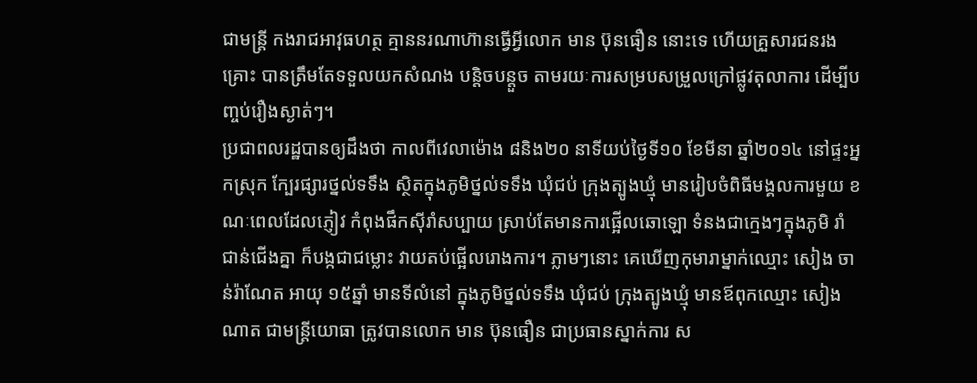ជាមន្ត្រី កងរាជអាវុធហត្ថ គ្មាននរណាហ៊ានធ្វើអ្វីលោក មាន ប៊ុនធឿន នោះទេ ហើយគ្រួសារជនរងគ្រោះ បានត្រឹមតែទទួលយកសំណង បន្តិចបន្តួច តាមរយៈការសម្របសម្រួលក្រៅផ្លូវតុលាការ ដើម្បីបញ្ចប់រឿងស្ងាត់ៗ។
ប្រជាពលរដ្ឋបានឲ្យដឹងថា កាលពីវេលាម៉ោង ៨និង២០ នាទីយប់ថ្ងៃទី១០ ខែមីនា ឆ្នាំ២០១៤ នៅផ្ទះអ្នកស្រុក ក្បែរផ្សារថ្នល់ទទឹង ស្ថិតក្នុងភូមិថ្នល់ទទឹង ឃុំជប់ ក្រុងត្បូងឃ្មុំ មានរៀបចំពិធីមង្គលការមួយ ខណៈពេលដែលភ្ញៀវ កំពុងផឹកស៊ីរាំសប្បាយ ស្រាប់តែមានការផ្អើលឆោឡោ ទំនងជាក្មេងៗក្នុងភូមិ រាំជាន់ជើងគ្នា ក៏បង្កជាជម្លោះ វាយតប់ផ្អើលរោងការ។ ភ្លាមៗនោះ គេឃើញកុមារាម្នាក់ឈ្មោះ សៀង ចាន់រ៉ាណែត អាយុ ១៥ឆ្នាំ មានទីលំនៅ ក្នុងភូមិថ្នល់ទទឹង ឃុំជប់ ក្រុងត្បូងឃ្មុំ មានឪពុកឈ្មោះ សៀង ណាត ជាមន្ត្រីយោធា ត្រូវបានលោក មាន ប៊ុនធឿន ជាប្រធានស្នាក់ការ ស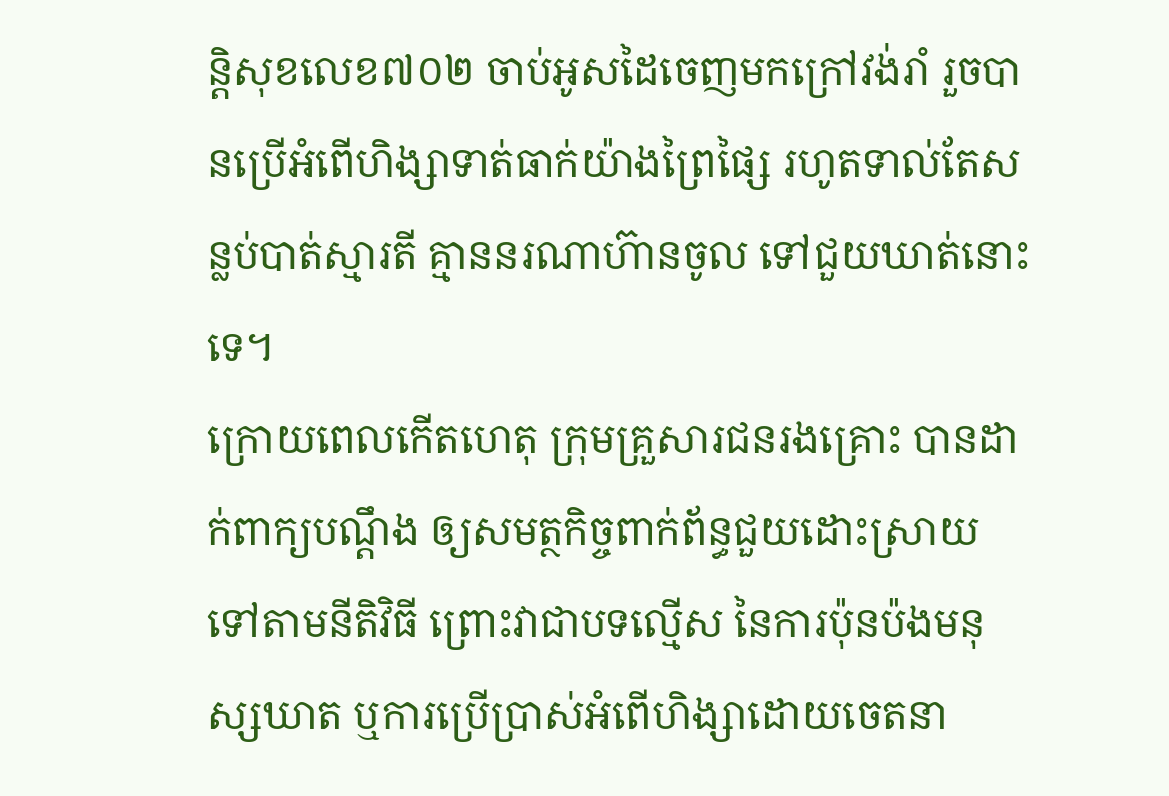ន្តិសុខលេខ៧០២ ចាប់អូសដៃចេញមកក្រៅវង់រាំ រួចបានប្រើអំពើហិង្សាទាត់ធាក់យ៉ាងព្រៃផ្សៃ រហូតទាល់តែសន្លប់បាត់ស្មារតី គ្មាននរណាហ៊ានចូល ទៅជួយឃាត់នោះទេ។
ក្រោយពេលកើតហេតុ ក្រុមគ្រួសារជនរងគ្រោះ បានដាក់ពាក្យបណ្តឹង ឲ្យសមត្ថកិច្ចពាក់ព័ន្ធជួយដោះស្រាយ ទៅតាមនីតិវិធី ព្រោះវាជាបទល្មើស នៃការប៉ុនប៉ងមនុស្សឃាត ឬការប្រើប្រាស់អំពើហិង្សាដោយចេតនា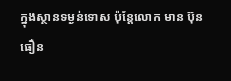ក្នុងស្ថានទម្ងន់ទោស ប៉ុន្តែលោក មាន ប៊ុនធឿន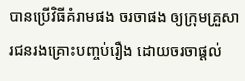បានប្រើវិធីគំរាមផង ចរចាផង ឲ្យក្រុមគ្រួសារជនរងគ្រោះបញ្ចប់រឿង ដោយចរចាផ្តល់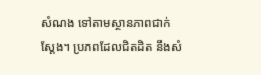សំណង ទៅតាមស្ថានភាពជាក់ស្តែង។ ប្រភពដែលជិតដិត នឹងសំ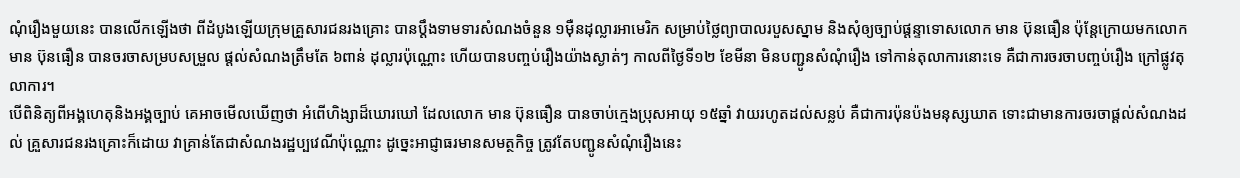ណុំរឿងមួយនេះ បានលើកឡើងថា ពីដំបូងឡើយក្រុមគ្រួសារជនរងគ្រោះ បានប្តឹងទាមទារសំណងចំនួន ១ម៉ឺនដុល្លារអាមេរិក សម្រាប់ថ្លៃព្យាបាលរបួសស្នាម និងសុំឲ្យច្បាប់ផ្តន្ទាទោសលោក មាន ប៊ុនធឿន ប៉ុន្តែក្រោយមកលោក មាន ប៊ុនធឿន បានចរចាសម្របសម្រួល ផ្តល់សំណងត្រឹមតែ ៦ពាន់ ដុល្លារប៉ុណ្ណោះ ហើយបានបញ្ចប់រឿងយ៉ាងស្ងាត់ៗ កាលពីថ្ងៃទី១២ ខែមីនា មិនបញ្ជូនសំណុំរឿង ទៅកាន់តុលាការនោះទេ គឺជាការចរចាបញ្ចប់រឿង ក្រៅផ្លូវតុលាការ។
បើពិនិត្យពីអង្គហេតុនិងអង្គច្បាប់ គេអាចមើលឃើញថា អំពើហិង្សាដ៏ឃោរឃៅ ដែលលោក មាន ប៊ុនធឿន បានចាប់ក្មេងប្រុសអាយុ ១៥ឆ្នាំ វាយរហូតដល់សន្លប់ គឺជាការប៉ុនប៉ងមនុស្សឃាត ទោះជាមានការចរចាផ្តល់សំណងដល់ គ្រួសារជនរងគ្រោះក៏ដោយ វាគ្រាន់តែជាសំណងរដ្ឋប្បវេណីប៉ុណ្ណោះ ដូច្នេះអាជ្ញាធរមានសមត្ថកិច្ច ត្រូវតែបញ្ជូនសំណុំរឿងនេះ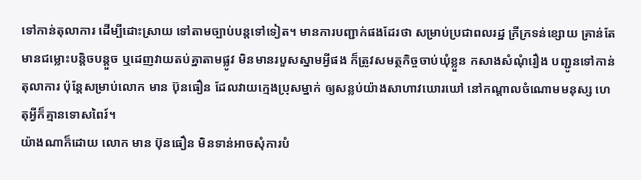ទៅកាន់តុលាការ ដើម្បីដោះស្រាយ ទៅតាមច្បាប់បន្តទៅទៀត។ មានការបញ្ជាក់ផងដែរថា សម្រាប់ប្រជាពលរដ្ឋ ក្រីក្រទន់ខ្សោយ គ្រាន់តែមានជម្លោះបន្តិចបន្តួច ឬដេញវាយតប់គ្នាតាមផ្លូវ មិនមានរបួសស្នាមអ្វីផង ក៏ត្រូវសមត្ថកិច្ចចាប់ឃុំខ្លួន កសាងសំណុំរឿង បញ្ជូនទៅកាន់តុលាការ ប៉ុន្តែសម្រាប់លោក មាន ប៊ុនធឿន ដែលវាយក្មេងប្រុសម្នាក់ ឲ្យសន្លប់យ៉ាងសាហាវឃោរឃៅ នៅកណ្តាលចំណោមមនុស្ស ហេតុអ្វីក៏គ្មានទោសពៃរ៍។
យ៉ាងណាក៏ដោយ លោក មាន ប៊ុនធឿន មិនទាន់អាចសុំការបំ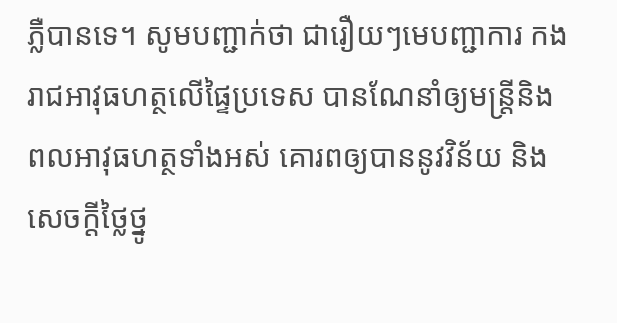ភ្លឺបានទេ។ សូមបញ្ជាក់ថា ជារឿយៗមេបញ្ជាការ កងរាជអាវុធហត្ថលើផ្ទៃប្រទេស បានណែនាំឲ្យមន្ត្រីនិងពលអាវុធហត្ថទាំងអស់ គោរពឲ្យបាននូវវិន័យ និងសេចក្តីថ្លៃថ្នូ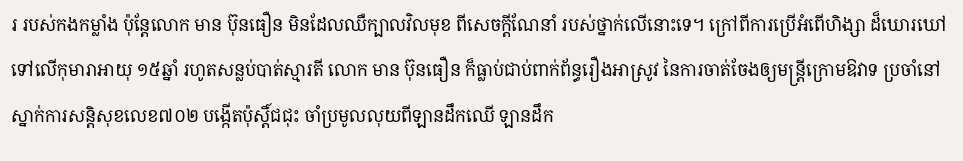រ របស់កងកម្លាំង ប៉ុន្តែលោក មាន ប៊ុនធឿន មិនដែលឈឺក្បាលវិលមុខ ពីសេចក្តីណែនាំ របស់ថ្នាក់លើនោះទេ។ ក្រៅពីការប្រើអំពើហិង្សា ដ៏ឃោរឃៅទៅលើកុមារាអាយុ ១៥ឆ្នាំ រហូតសន្លប់បាត់ស្មារតី លោក មាន ប៊ុនធឿន ក៏ធ្លាប់ជាប់ពាក់ព័ន្ធរឿងអាស្រូវ នៃការចាត់ចែងឲ្យមន្ត្រីក្រោមឱវាទ ប្រចាំនៅស្នាក់ការសន្តិសុខលេខ៧០២ បង្កើតប៉ុស្តិ៍ជជុះ ចាំប្រមូលលុយពីឡានដឹកឈើ ឡានដឹក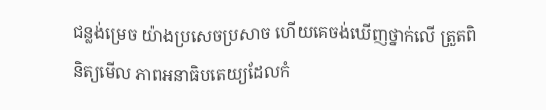ជន្លង់ម្រេច យ៉ាងប្រសេចប្រសាច ហើយគេចង់ឃើញថ្នាក់លើ ត្រួតពិនិត្យមើល ភាពអនាធិបតេយ្យដែលកំ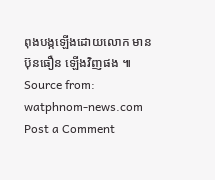ពុងបង្កឡើងដោយលោក មាន ប៊ុនធឿន ឡើងវិញផង ៕
Source from: watphnom-news.com
Post a Comment